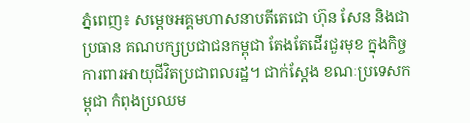ភ្នំពេញ៖ សម្តេចអគ្គមហាសនាបតីតេជោ ហ៊ុន សែន និងជាប្រធាន គណបក្សប្រជាជនកម្ពុជា តែងតែដើរជួរមុខ ក្នុងកិច្ចការពារអាយុជីវិតប្រជាពលរដ្ឋ។ ជាក់ស្តែង ខណៈប្រទេសកម្ពុជា កំពុងប្រឈម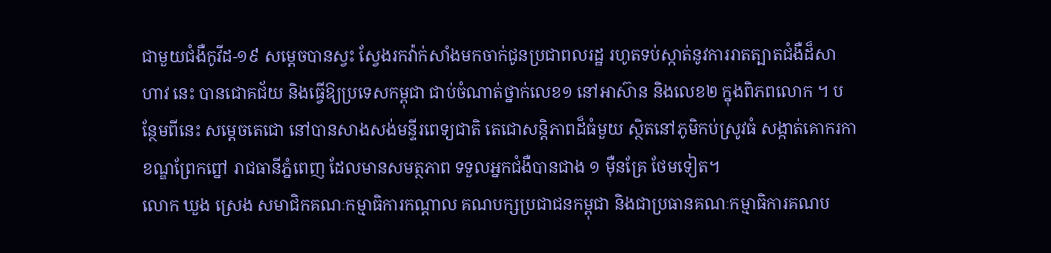ជាមួយជំងឺកូវីដ-១៩ សម្តេចបានស្វះ ស្វែងរកវ៉ាក់សាំងមកចាក់ជូនប្រជាពលរដ្ឋ រហូតទប់ស្កាត់នូវការរាតត្បាតជំងឺដ៏សាហាវ នេះ បានជោគជ័យ និងធ្វើឱ្យប្រទេសកម្ពុជា ជាប់ចំណាត់ថ្នាក់លេខ១ នៅអាស៊ាន និងលេខ២ ក្នុងពិភពលោក ។ បន្ថែមពីនេះ សម្តេចតេជោ នៅបានសាងសង់មន្ទីរពេទ្យជាតិ តេជោសន្ដិភាពដ៏ធំមួយ ស្ថិតនៅភូមិកប់ស្រូវធំ សង្កាត់គោករកា ខណ្ឌព្រែកព្នៅ រាជធានីភ្នំពេញ ដែលមានសមត្ថភាព ទទួលអ្នកជំងឺបានជាង ១ ម៉ឺនគ្រែ ថែមទៀត។
លោក ឃួង ស្រេង សមាជិកគណៈកម្មាធិការកណ្តាល គណបក្សប្រជាជនកម្ពុជា និងជាប្រធានគណៈកម្មាធិការគណប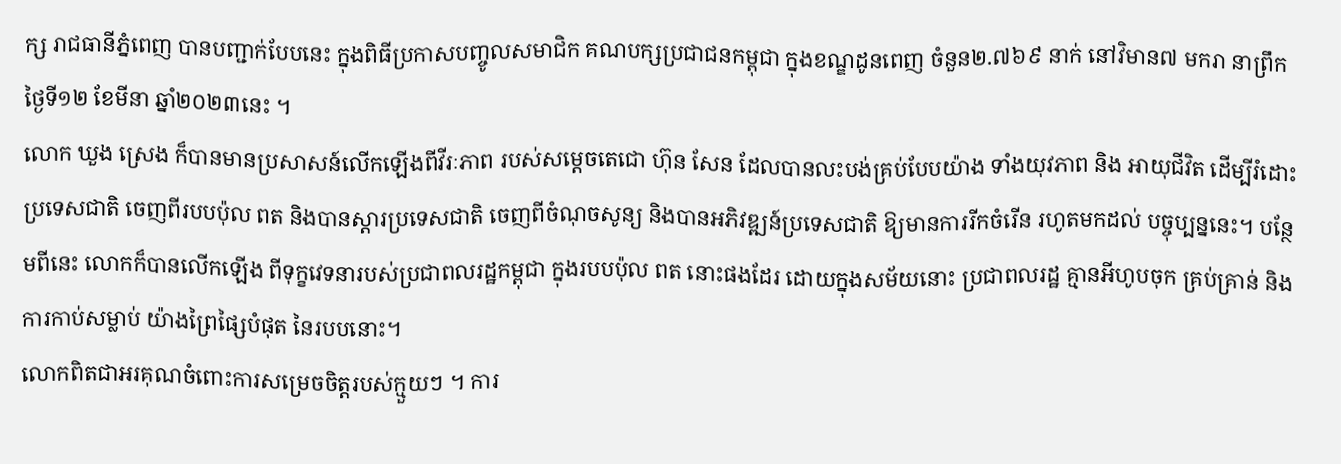ក្ស រាជធានីភ្នំពេញ បានបញ្ជាក់បែបនេះ ក្នុងពិធីប្រកាសបញ្ចូលសមាជិក គណបក្សប្រជាជនកម្ពុជា ក្នុងខណ្ឌដូនពេញ ចំនួន២.៧៦៩ នាក់ នៅវិមាន៧ មករា នាព្រឹកថ្ងៃទី១២ ខែមីនា ឆ្នាំ២០២៣នេះ ។
លោក ឃួង ស្រេង ក៏បានមានប្រសាសន៍លើកឡើងពីវីរៈភាព របស់សម្តេចតេជោ ហ៊ុន សែន ដែលបានលះបង់គ្រប់បែបយ៉ាង ទាំងយុវភាព និង អាយុជីវិត ដើម្បីរំដោះប្រទេសជាតិ ចេញពីរបបប៉ុល ពត និងបានស្តារប្រទេសជាតិ ចេញពីចំណុចសូន្យ និងបានអភិវឌ្ឍន៍ប្រទេសជាតិ ឱ្យមានការរីកចំរើន រហូតមកដល់ បច្ចុប្បន្ននេះ។ បន្ថែមពីនេះ លោកក៏បានលើកឡើង ពីទុក្ខវេទនារបស់ប្រជាពលរដ្ឋកម្ពុជា ក្នុងរបបប៉ុល ពត នោះផងដែរ ដោយក្នុងសម័យនោះ ប្រជាពលរដ្ឋ គ្មានអីហូបចុក គ្រប់គ្រាន់ និងការកាប់សម្លាប់ យ៉ាងព្រៃផ្សៃបំផុត នៃរបបនោះ។
លោកពិតជាអរគុណចំពោះការសម្រេចចិត្តរបស់ក្មួយៗ ។ ការ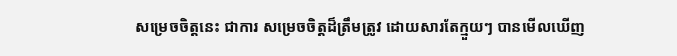សម្រេចចិត្តនេះ ជាការ សម្រេចចិត្តដ៏ត្រឹមត្រូវ ដោយសារតែក្មួយៗ បានមើលឃើញ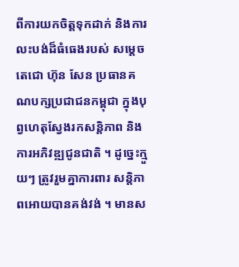ពីការយកចិត្តទុកដាក់ និងការលះបង់ដ៏ធំធេងរបស់ សម្តេចតេជោ ហ៊ុន សែន ប្រធានគណបក្សប្រជាជនកម្ពុជា ក្នុងបុព្វហេតុស្វែងរកសន្តិភាព និងការអភិវឌ្ឍជូនជាតិ ។ ដូច្នេះក្មួយៗ ត្រូវរួមគ្នាការពារ សន្តិភាពអោយបានគង់វង់ ។ មានស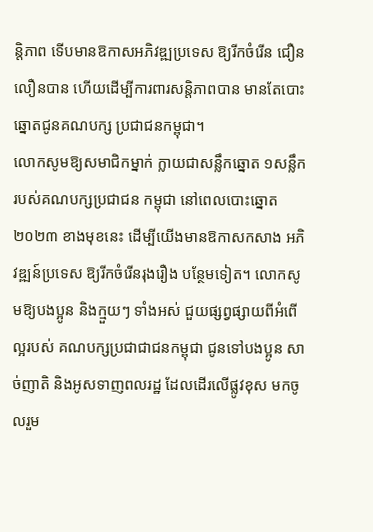ន្តិភាព ទើបមានឱកាសអភិវឌ្ឍប្រទេស ឱ្យរីកចំរើន ជឿនលឿនបាន ហើយដើម្បីការពារសន្តិភាពបាន មានតែបោះឆ្នោតជូនគណបក្ស ប្រជាជនកម្ពុជា។
លោកសូមឱ្យសមាជិកម្នាក់ ក្លាយជាសន្លឹកឆ្នោត ១សន្លឹក របស់គណបក្សប្រជាជន កម្ពុជា នៅពេលបោះឆ្នោត ២០២៣ ខាងមុខនេះ ដើម្បីយើងមានឱកាសកសាង អភិវឌ្ឍន៍ប្រទេស ឱ្យរីកចំរើនរុងរឿង បន្ថែមទៀត។ លោកសូមឱ្យបងប្អូន និងក្មួយៗ ទាំងអស់ ជួយផ្សព្វផ្សាយពីអំពើល្អរបស់ គណបក្សប្រជាជាជនកម្ពុជា ជូនទៅបងប្អូន សាច់ញាតិ និងអូសទាញពលរដ្ឋ ដែលដើរលើផ្លូវខុស មកចូលរួម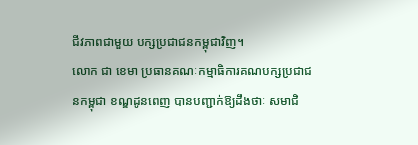ជីវភាពជាមួយ បក្សប្រជាជនកម្ពុជាវិញ។
លោក ជា ខេមា ប្រធានគណៈកម្មាធិការគណបក្សប្រជាជនកម្ពុជា ខណ្ឌដូនពេញ បានបញ្ជាក់ឱ្យដឹងថាៈ សមាជិ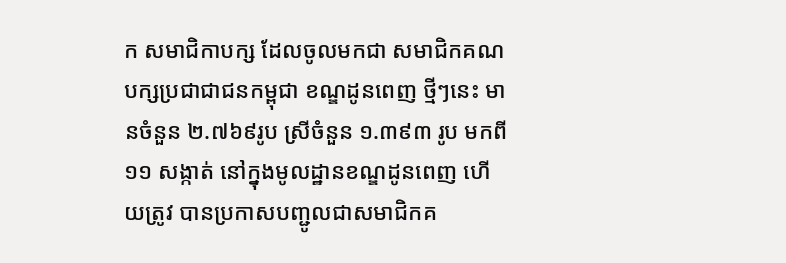ក សមាជិកាបក្ស ដែលចូលមកជា សមាជិកគណបក្សប្រជាជាជនកម្ពុជា ខណ្ឌដូនពេញ ថ្មីៗនេះ មានចំនួន ២.៧៦៩រូប ស្រីចំនួន ១.៣៩៣ រូប មកពី១១ សង្កាត់ នៅក្នុងមូលដ្ឋានខណ្ឌដូនពេញ ហើយត្រូវ បានប្រកាសបញ្ជូលជាសមាជិកគ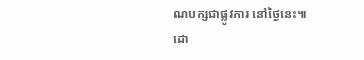ណបក្សជាផ្លូវការ នៅថ្ងៃនេះ៕
ដោ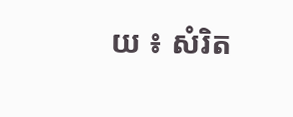យ ៖ សំរិត